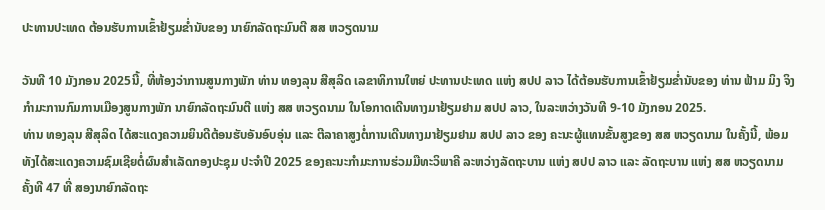ປະທານປະເທດ ຕ້ອນຮັບການເຂົ້າຢ້ຽມຂໍ່ານັບຂອງ ນາຍົກລັດຖະມົນຕີ ສສ ຫວຽດນາມ

ວັນທີ 10 ມັງກອນ 2025ນີ້, ທີ່ຫ້ອງວ່າການສູນກາງພັກ ທ່ານ ທອງລຸນ ສີສຸລິດ ເລຂາທິການໃຫຍ່ ປະທານປະເທດ ແຫ່ງ ສປປ ລາວ ໄດ້ຕ້ອນຮັບການເຂົ້າຢ້ຽມຂໍ່ານັບຂອງ ທ່ານ ຟ້າມ ມິງ ຈິງ ກໍາມະການກົມການເມືອງສູນກາງພັກ ນາຍົກລັດຖະມົນຕີ ແຫ່ງ ສສ ຫວຽດນາມ ໃນໂອກາດເດີນທາງມາຢ້ຽມຢາມ ສປປ ລາວ, ໃນລະຫວ່າງວັນທີ 9-10 ມັງກອນ 2025.
ທ່ານ ທອງລຸນ ສີສຸລິດ ໄດ້ສະແດງຄວາມຍິນດີຕ້ອນຮັບອັນອົບອຸ່ນ ແລະ ຕີລາຄາສູງຕໍ່ການເດີນທາງມາຢ້ຽມຢາມ ສປປ ລາວ ຂອງ ຄະນະຜູ້ແທນຂັ້ນສູງຂອງ ສສ ຫວຽດນາມ ໃນຄັ້ງນີ້, ພ້ອມທັງໄດ້ສະແດງຄວາມຊົມເຊີຍຕໍ່ຜົນສໍາເລັດກອງປະຊຸມ ປະຈໍາປີ 2025 ຂອງຄະນະກໍາມະການຮ່ວມມືທະວິພາຄີ ລະຫວ່າງລັດຖະບານ ແຫ່ງ ສປປ ລາວ ແລະ ລັດຖະບານ ແຫ່ງ ສສ ຫວຽດນາມ ຄັ້ງທີ 47 ທີ່ ສອງນາຍົກລັດຖະ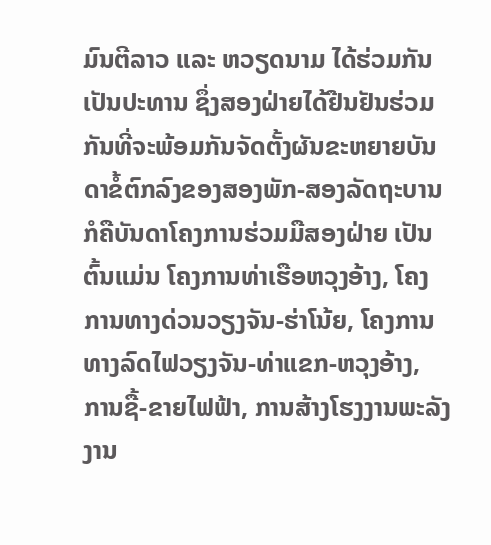ມົນຕີລາວ ແລະ ຫວຽດນາມ ໄດ້ຮ່ວມກັນເປັນປະທານ ຊຶ່ງສອງຝ່າຍໄດ້ຢືນຢັນຮ່ວມກັນທີ່ຈະພ້ອມກັນຈັດຕັ້ງຜັນຂະຫຍາຍບັນດາຂໍ້ຕົກລົງຂອງສອງພັກ-ສອງລັດຖະບານ ກໍຄືບັນດາໂຄງການຮ່ວມມືສອງຝ່າຍ ເປັນຕົ້ນແມ່ນ ໂຄງການທ່າເຮືອຫວຸງອ້າງ, ໂຄງການທາງດ່ວນວຽງຈັນ-ຮ່າໂນ້ຍ, ໂຄງການທາງລົດໄຟວຽງຈັນ-ທ່າແຂກ-ຫວຸງອ້າງ, ການຊື້-ຂາຍໄຟຟ້າ, ການສ້າງໂຮງງານພະລັງງານ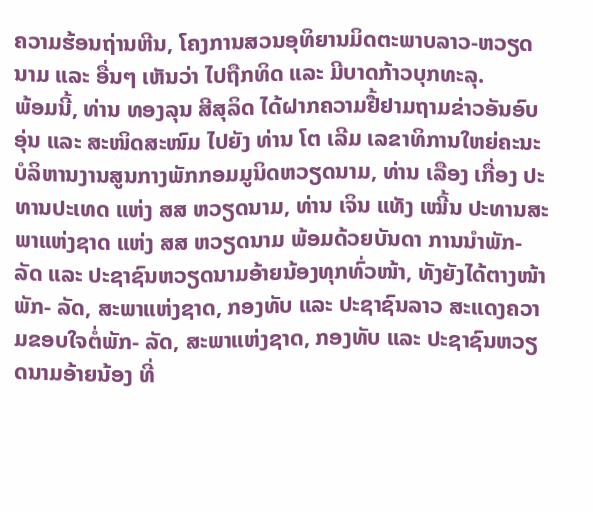ຄວາມຮ້ອນຖ່ານຫີນ, ໂຄງການສວນອຸທິຍານມິດຕະພາບລາວ-ຫວຽດນາມ ແລະ ອື່ນໆ ເຫັນວ່າ ໄປຖືກທິດ ແລະ ມີບາດກ້າວບຸກທະລຸ.
ພ້ອມນີ້, ທ່ານ ທອງລຸນ ສີສຸລິດ ໄດ້ຝາກຄວາມຢື້ຢາມຖາມຂ່າວອັນອົບອຸ່ນ ແລະ ສະໜິດສະໜົມ ໄປຍັງ ທ່ານ ໂຕ ເລີມ ເລຂາທິການໃຫຍ່ຄະນະບໍລິຫານງານສູນກາງພັກກອມມູນິດຫວຽດນາມ, ທ່ານ ເລືອງ ເກື່ອງ ປະທານປະເທດ ແຫ່ງ ສສ ຫວຽດນາມ, ທ່ານ ເຈິນ ແທັງ ເໝີ້ນ ປະທານສະພາແຫ່ງຊາດ ແຫ່ງ ສສ ຫວຽດນາມ ພ້ອມດ້ວຍບັນດາ ການນໍາພັກ- ລັດ ແລະ ປະຊາຊົນຫວຽດນາມອ້າຍນ້ອງທຸກທົ່ວໜ້າ, ທັງຍັງໄດ້ຕາງໜ້າພັກ- ລັດ, ສະພາແຫ່ງຊາດ, ກອງທັບ ແລະ ປະຊາຊົນລາວ ສະແດງຄວາມຂອບໃຈຕໍ່ພັກ- ລັດ, ສະພາແຫ່ງຊາດ, ກອງທັບ ແລະ ປະຊາຊົນຫວຽດນາມອ້າຍນ້ອງ ທີ່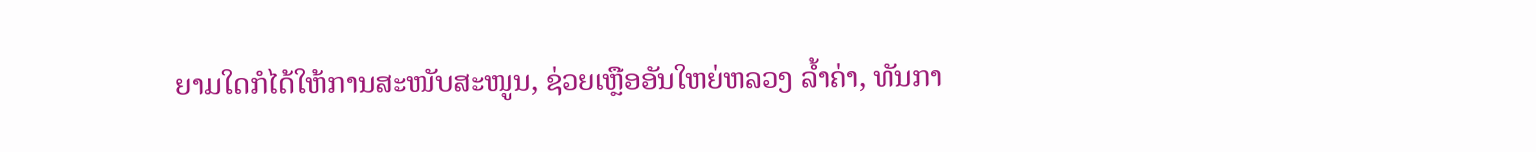ຍາມໃດກໍໄດ້ໃຫ້ການສະໜັບສະໜູນ, ຊ່ວຍເຫຼືອອັນໃຫຍ່ຫລວງ ລໍ້າຄ່າ, ທັນກາ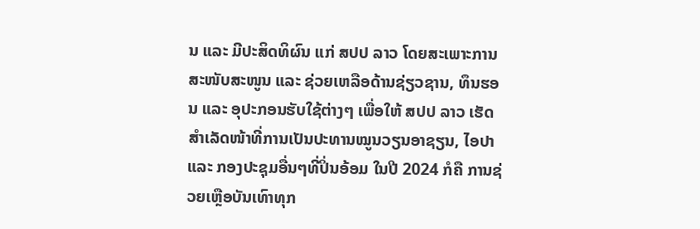ນ ແລະ ມີປະສິດທິຜົນ ແກ່ ສປປ ລາວ ໂດຍສະເພາະການສະໜັບສະໜູນ ແລະ ຊ່ວຍເຫລືອດ້ານຊ່ຽວຊານ, ທຶນຮອນ ແລະ ອຸປະກອນຮັບໃຊ້ຕ່າງໆ ເພື່ອໃຫ້ ສປປ ລາວ ເຮັດສໍາເລັດໜ້າທີ່ການເປັນປະທານໝູນວຽນອາຊຽນ, ໄອປາ ແລະ ກອງປະຊຸມອື່ນໆທີ່ປິ່ນອ້ອມ ໃນປີ 2024 ກໍຄື ການຊ່ວຍເຫຼືອບັນເທົາທຸກ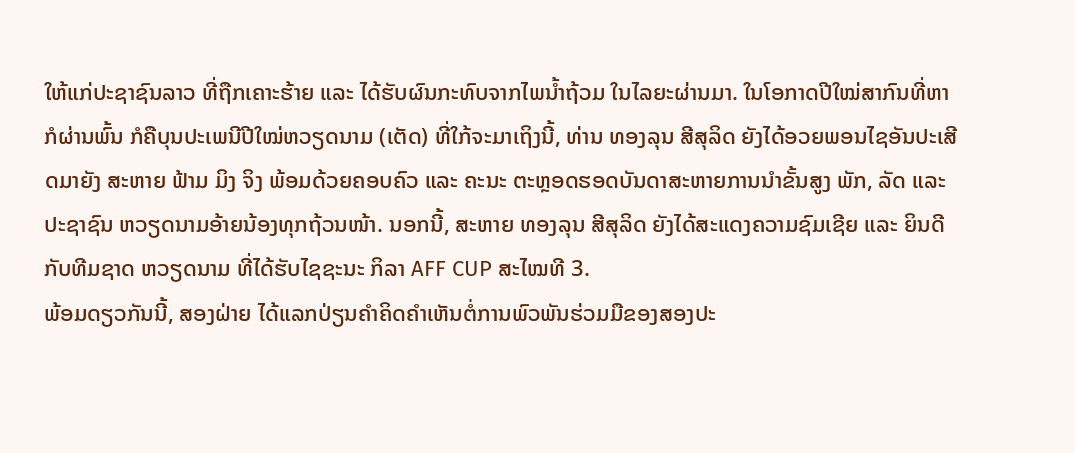ໃຫ້ແກ່ປະຊາຊົນລາວ ທີ່ຖືກເຄາະຮ້າຍ ແລະ ໄດ້ຮັບຜົນກະທົບຈາກໄພນໍ້າຖ້ວມ ໃນໄລຍະຜ່ານມາ. ໃນໂອກາດປີໃໝ່ສາກົນທີ່ຫາກໍຜ່ານພົ້ນ ກໍຄືບຸນປະເພນີປີໃໝ່ຫວຽດນາມ (ເຕັດ) ທີ່ໃກ້ຈະມາເຖິງນີ້, ທ່ານ ທອງລຸນ ສີສຸລິດ ຍັງໄດ້ອວຍພອນໄຊອັນປະເສີດມາຍັງ ສະຫາຍ ຟ້າມ ມິງ ຈິງ ພ້ອມດ້ວຍຄອບຄົວ ແລະ ຄະນະ ຕະຫຼອດຮອດບັນດາສະຫາຍການນຳຂັ້ນສູງ ພັກ, ລັດ ແລະ ປະຊາຊົນ ຫວຽດນາມອ້າຍນ້ອງທຸກຖ້ວນໜ້າ. ນອກນີ້, ສະຫາຍ ທອງລຸນ ສີສຸລິດ ຍັງໄດ້ສະແດງຄວາມຊົມເຊີຍ ແລະ ຍິນດີກັບທີມຊາດ ຫວຽດນາມ ທີ່ໄດ້ຮັບໄຊຊະນະ ກິລາ AFF CUP ສະໄໝທີ 3.
ພ້ອມດຽວກັນນີ້, ສອງຝ່າຍ ໄດ້ແລກປ່ຽນຄໍາຄິດຄໍາເຫັນຕໍ່ການພົວພັນຮ່ວມມືຂອງສອງປະ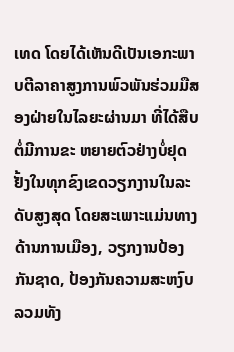ເທດ ໂດຍໄດ້ເຫັນດີເປັນເອກະພາບຕີລາຄາສູງການພົວພັນຮ່ວມມືສອງຝ່າຍໃນໄລຍະຜ່ານມາ ທີ່ໄດ້ສືບຕໍ່ມີການຂະ ຫຍາຍຕົວຢ່າງບໍ່ຢຸດຢັ້ງໃນທຸກຂົງເຂດວຽກງານໃນລະດັບສູງສຸດ ໂດຍສະເພາະແມ່ນທາງດ້ານການເມືອງ, ວຽກງານປ້ອງກັນຊາດ, ປ້ອງກັນຄວາມສະຫງົບ ລວມທັງ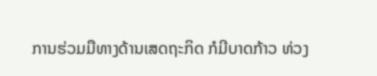ການຮ່ວມມືທາງດ້ານເສດຖະກິດ ກໍມີບາດກ້າວ ທ່ວງ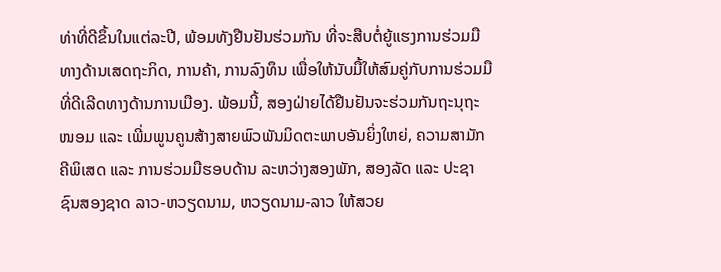ທ່າທີ່ດີຂຶ້ນໃນແຕ່ລະປີ, ພ້ອມທັງຢືນຢັນຮ່ວມກັນ ທີ່ຈະສືບຕໍ່ຍູ້ແຮງການຮ່ວມມື ທາງດ້ານເສດຖະກິດ, ການຄ້າ, ການລົງທຶນ ເພື່ອໃຫ້ນັບມື້ໃຫ້ສົມຄູ່ກັບການຮ່ວມມືທີ່ດີເລີດທາງດ້ານການເມືອງ. ພ້ອມນີ້, ສອງຝ່າຍໄດ້ຢືນຢັນຈະຮ່ວມກັນຖະນຸຖະໜອມ ແລະ ເພີ່ມພູນຄູນສ້າງສາຍພົວພັນມິດຕະພາບອັນຍິ່ງໃຫຍ່, ຄວາມສາມັກຄີພິເສດ ແລະ ການຮ່ວມມືຮອບດ້ານ ລະຫວ່າງສອງພັກ, ສອງລັດ ແລະ ປະຊາຊົນສອງຊາດ ລາວ-ຫວຽດນາມ, ຫວຽດນາມ-ລາວ ໃຫ້ສວຍ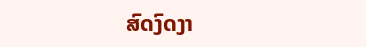ສົດງົດງາ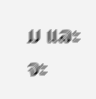ມ ແລະ ຈະ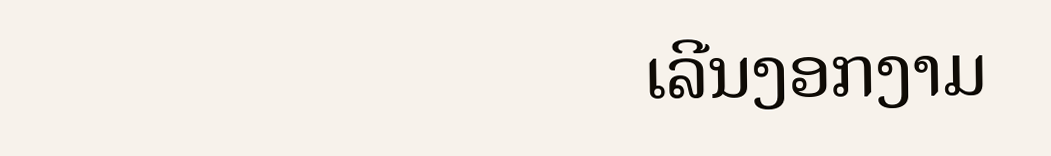ເລີນງອກງາມ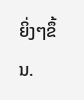ຍິ່ງໆຂຶ້ນ.